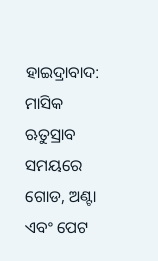ହାଇଦ୍ରାବାଦ: ମାସିକ ଋତୁସ୍ରାବ ସମୟରେ ଗୋଡ, ଅଣ୍ଟା ଏବଂ ପେଟ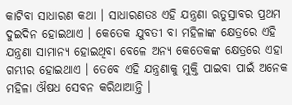କାଟିବା ସାଧାରଣ କଥା । ସାଧାରଣତଃ ଏହି ଯନ୍ତ୍ରଣା ଋତୁସ୍ରାବର ପ୍ରଥମ ଦୁଇଦିନ ହୋଇଥାଏ । କେତେକ ଯୁବତୀ ବା ମହିଳାଙ୍କ କ୍ଷେତ୍ରରେ ଏହି ଯନ୍ତ୍ରଣା ସାମାନ୍ୟ ହୋଇଥିବା ବେଳେ ଅନ୍ୟ କେତେକଙ୍କ କ୍ଷେତ୍ରରେ ଏହା ଗମ୍ଭୀର ହୋଇଥାଏ । ତେବେ ଏହି ଯନ୍ତ୍ରଣାକୁ ମୁକ୍ତି ପାଇବା ପାଇଁ ଅନେକ ମହିଳା ଔଷଧ ସେବନ କରିଥାଆନ୍ତି ।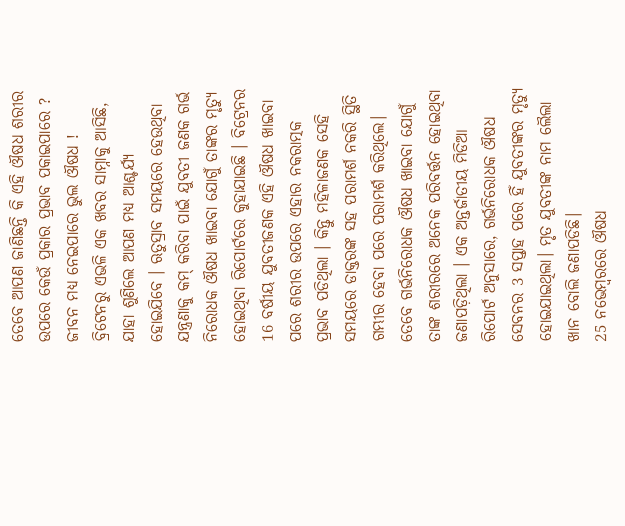ତେବେ ଆପଣ ଜାଣିଛନ୍ତି କି ଏହି ଔଷଧ ଶରୀର ଉପରେ କେଉଁ ପ୍ରକାର ପ୍ରଭାବ ପକାଇପାରେ ? ଜୀବନ ମଧ୍ୟ ନେଇପାରେ ଭୁଲ ଔଷଧ ! ବ୍ରିଟେନରୁ ଏଭଳି ଏକ ଖବର ସାମ୍ନାକୁ ଆସିଛି, ଯାହା ଶୁଣିଲେ ଆପଣ ମଧ୍ୟ ଆଶ୍ଚର୍ଯ୍ୟ ହୋଇଯିବେ । ଋତୁସ୍ରାବ ସମୟରେ ହେଉଥିବା ଯନ୍ତ୍ରଣାକୁ କମ୍ କରିବା ପାଇଁ ଯୁବତୀ ଜଣକ ଗର୍ଭ ନିରୋଧକ ଔଷଧ ଖାଇବା ଯୋଗୁଁ ତାଙ୍କର ମୃତ୍ୟୁ ହୋଇଥିବା ରିପୋର୍ଟରେ କୁହାଯାଇଛି । ବିଟ୍ରେନର 16 ବର୍ଷୀୟ ଯୁବତୀଜଣକ ଏହି ଔଷଧ ଖାଇବା ପରେ ଶରୀର ଉପରେ ଏହାର ନକରାତ୍ମକ ପ୍ରଭାବ ପଡିଥିଲା । କିନ୍ତୁ ମହିଳାଜଣକ ସେହି ସମୟରେ ଡାକ୍ତରଙ୍କ ସହ ପରାମର୍ଶ ନକରି ସ୍ଥିତି ଗମ୍ଭୀର ହେବା ପରେ ପରାମର୍ଶ କରିଥିଲେ। ତେବେ ଗର୍ଭନିରୋଧକ ଔଷଧ ଖାଇବା ଯୋଗୁଁ ତାଙ୍କ ଶରୀରରେ ଅନେକ ପରିବର୍ତ୍ତନ ହୋଇଥିବା ଜଣାପଡ଼ିଥିଲା । ଏକ ଅନ୍ତର୍ଜାତୀୟ ମିଡିଆ ରିପୋର୍ଟ ଅନୁସାରେ, ଗର୍ଭନିରୋଧକ ଔଷଧ ସେବନର 3 ସପ୍ତାହ ପରେ ହିଁ ଯୁବତୀଙ୍କର ମୃତ୍ୟୁ ହୋଇଯାଇଥିଲା। ମୃତ ଯୁବତୀଙ୍କ ନାମ ଲୈଲା ଖାନ ବୋଲି ଜଣାପଡିଛି।
25 ନଭେମ୍ବରରେ ଔଷଧ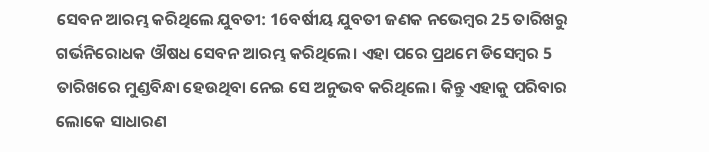ସେବନ ଆରମ୍ଭ କରିଥିଲେ ଯୁବତୀ: 16ବର୍ଷୀୟ ଯୁବତୀ ଜଣକ ନଭେମ୍ବର 25 ତାରିଖରୁ ଗର୍ଭନିରୋଧକ ଔଷଧ ସେବନ ଆରମ୍ଭ କରିଥିଲେ। ଏହା ପରେ ପ୍ରଥମେ ଡିସେମ୍ବର 5 ତାରିଖରେ ମୁଣ୍ଡବିନ୍ଧା ହେଉଥିବା ନେଇ ସେ ଅନୁଭବ କରିଥିଲେ। କିନ୍ତୁ ଏହାକୁ ପରିବାର ଲୋକେ ସାଧାରଣ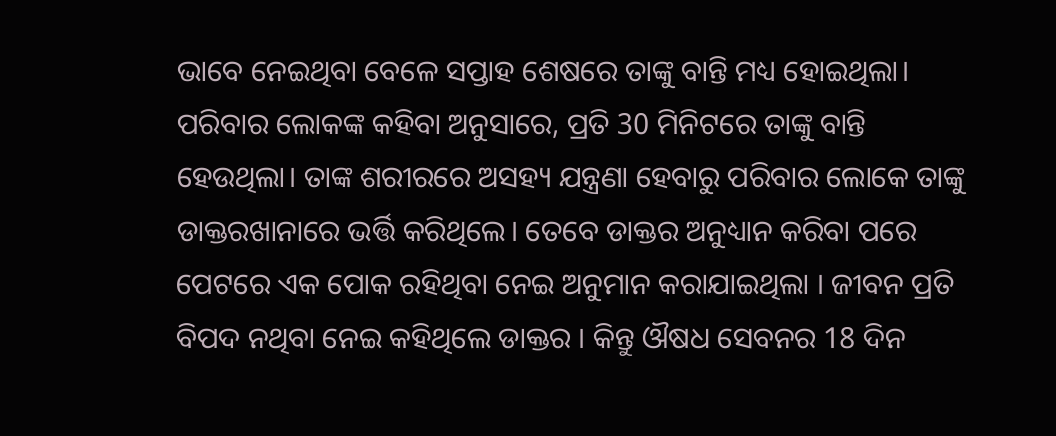ଭାବେ ନେଇଥିବା ବେଳେ ସପ୍ତାହ ଶେଷରେ ତାଙ୍କୁ ବାନ୍ତି ମଧ୍ୟ ହୋଇଥିଲା। ପରିବାର ଲୋକଙ୍କ କହିବା ଅନୁସାରେ, ପ୍ରତି 30 ମିନିଟରେ ତାଙ୍କୁ ବାନ୍ତି ହେଉଥିଲା। ତାଙ୍କ ଶରୀରରେ ଅସହ୍ୟ ଯନ୍ତ୍ରଣା ହେବାରୁ ପରିବାର ଲୋକେ ତାଙ୍କୁ ଡାକ୍ତରଖାନାରେ ଭର୍ତ୍ତି କରିଥିଲେ। ତେବେ ଡାକ୍ତର ଅନୁଧ୍ୟାନ କରିବା ପରେ ପେଟରେ ଏକ ପୋକ ରହିଥିବା ନେଇ ଅନୁମାନ କରାଯାଇଥିଲା । ଜୀବନ ପ୍ରତି ବିପଦ ନଥିବା ନେଇ କହିଥିଲେ ଡାକ୍ତର । କିନ୍ତୁ ଔଷଧ ସେବନର 18 ଦିନ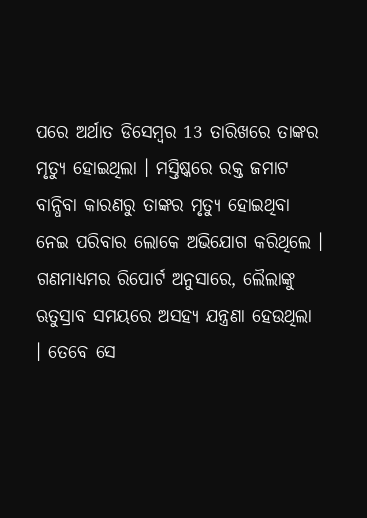ପରେ ଅର୍ଥାତ ଡିସେମ୍ବର 13 ତାରିଖରେ ତାଙ୍କର ମୃତ୍ୟୁ ହୋଇଥିଲା । ମସ୍ତିଷ୍କରେ ରକ୍ତ ଜମାଟ ବାନ୍ଧିବା କାରଣରୁ ତାଙ୍କର ମୃତ୍ୟୁ ହୋଇଥିବା ନେଇ ପରିବାର ଲୋକେ ଅଭିଯୋଗ କରିଥିଲେ ।
ଗଣମାଧ୍ୟମର ରିପୋର୍ଟ ଅନୁସାରେ, ଲୈଲାଙ୍କୁ ଋତୁସ୍ରାବ ସମୟରେ ଅସହ୍ୟ ଯନ୍ତ୍ରଣା ହେଉଥିଲା । ତେବେ ସେ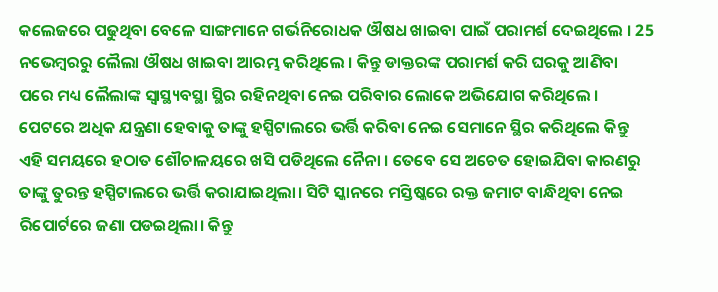କଲେଜରେ ପଢୁଥିବା ବେଳେ ସାଙ୍ଗମାନେ ଗର୍ଭନିରୋଧକ ଔଷଧ ଖାଇବା ପାଇଁ ପରାମର୍ଶ ଦେଇଥିଲେ । 25 ନଭେମ୍ବରରୁ ଲୈଲା ଔଷଧ ଖାଇବା ଆରମ୍ଭ କରିଥିଲେ । କିନ୍ତୁ ଡାକ୍ତରଙ୍କ ପରାମର୍ଶ କରି ଘରକୁ ଆଣିବା ପରେ ମଧ୍ୟ ଲୈଲାଙ୍କ ସ୍ବାସ୍ଥ୍ୟବସ୍ଥା ସ୍ଥିର ରହିନଥିବା ନେଇ ପରିବାର ଲୋକେ ଅଭିଯୋଗ କରିଥିଲେ । ପେଟରେ ଅଧିକ ଯନ୍ତ୍ରଣା ହେବାକୁ ତାଙ୍କୁ ହସ୍ପିଟାଲରେ ଭର୍ତ୍ତି କରିବା ନେଇ ସେମାନେ ସ୍ଥିର କରିଥିଲେ କିନ୍ତୁ ଏହି ସମୟରେ ହଠାତ ଶୌଚାଳୟରେ ଖସି ପଡିଥିଲେ ନୈନା । ତେବେ ସେ ଅଚେତ ହୋଇଯିବା କାରଣରୁ ତାଙ୍କୁ ତୁରନ୍ତ ହସ୍ପିଟାଲରେ ଭର୍ତ୍ତି କରାଯାଇଥିଲା। ସିଟି ସ୍କାନରେ ମସ୍ତିଷ୍କରେ ରକ୍ତ ଜମାଟ ବାନ୍ଧିଥିବା ନେଇ ରିପୋର୍ଟରେ ଜଣା ପଡଇଥିଲା। କିନ୍ତୁ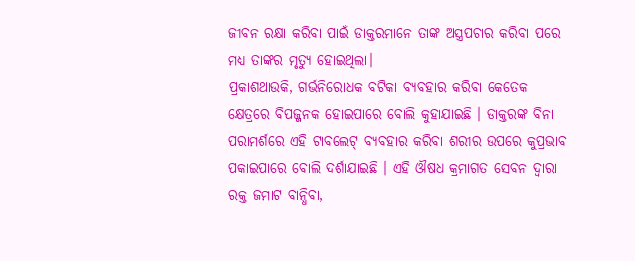ଜୀବନ ରକ୍ଷା କରିବା ପାଇଁ ଡାକ୍ତରମାନେ ତାଙ୍କ ଅସ୍ତ୍ରପଚାର କରିବା ପରେ ମଧ୍ୟ ତାଙ୍କର ମୃତ୍ୟୁ ହୋଇଥିଲା।
ପ୍ରକାଶଥାଉକି, ଗର୍ଭନିରୋଧକ ବଟିକା ବ୍ୟବହାର କରିବା କେତେକ କ୍ଷେତ୍ରରେ ବିପଜ୍ଜନକ ହୋଇପାରେ ବୋଲି କୁହାଯାଇଛି । ଡାକ୍ତରଙ୍କ ବିନା ପରାମର୍ଶରେ ଏହି ଟାବଲେଟ୍ ବ୍ୟବହାର କରିବା ଶରୀର ଉପରେ କୁପ୍ରଭାବ ପକାଇପାରେ ବୋଲି ଦର୍ଶାଯାଇଛି । ଏହି ଔଷଧ କ୍ରମାଗତ ସେବନ ଦ୍ବାରା ରକ୍ତ ଜମାଟ ବାନ୍ଧିବା,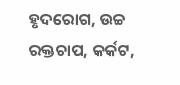ହୃଦରୋଗ, ଉଚ୍ଚ ରକ୍ତଚାପ, କର୍କଟ,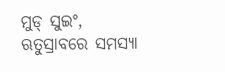ମୁଡ୍ ସୁଇଂ, ଋତୁସ୍ରାବରେ ସମସ୍ୟା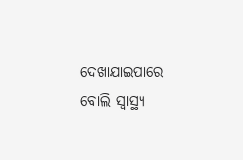ଦେଖାଯାଇପାରେ ବୋଲି ସ୍ବାସ୍ଥ୍ୟ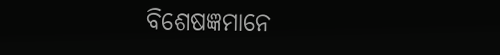ବିଶେଷଜ୍ଞମାନେ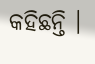କହିଛନ୍ତି ।